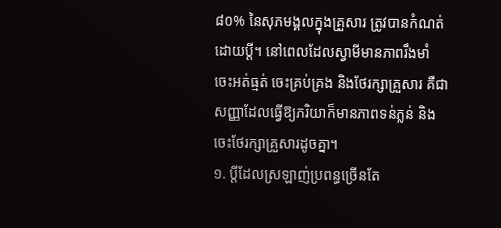៨០% នៃសុភមង្គលក្នុងគ្រួសារ ត្រូវបានកំណត់ដោយប្តី។ នៅពេលដែលស្វាមីមានភាពរឹងមាំ ចេះអត់ធ្មត់ ចេះគ្រប់គ្រង និងថែរក្សាគ្រួសារ គឺជាសញ្ញាដែលធ្វើឱ្យភរិយាក៏មានភាពទន់ភ្លន់ និងចេះថែរក្សាគ្រួសារដូចគ្នា។
១. ប្ដីដែលស្រឡាញ់ប្រពន្ធច្រើនតែ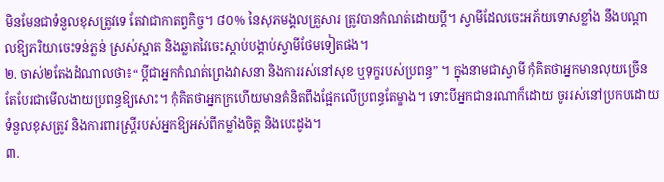មិនមែនជាទំនួលខុសត្រូវទេ តែវាជាកាតព្វកិច្ច។ ៨០% នៃសុភមង្គលគ្រួសារ ត្រូវបានកំណត់ដោយប្តី។ ស្វាមីដែលចេះអភ័យទោសខ្លាំង នឹងបណ្ដាលឱ្យភរិយាចេះទន់ភ្លន់ ស្រស់ស្អាត និងឆ្លាតវៃចេះស្តាប់បង្គាប់ស្វាមីថែមទៀតផង។
២. ចាស់២តែងដំណាលថា៖“ ប្ដីជាអ្នកកំណត់ព្រេងវាសនា និងការរស់នៅសុខ ឬទុក្ខរបស់ប្រពន្ធ” ។ ក្នុងនាមជាស្វាមី កុំគិតថាអ្នកមានលុយច្រើនតែបែរជាមើលងាយប្រពន្ធឱ្យសោះ។ កុំគិតថាអ្នកក្រហើយមានគំនិតពឹងផ្អែកលើប្រពន្ធតែម្ខាង។ ទោះបីអ្នកជានរណាក៏ដោយ ចូររស់នៅប្រកបដោយទំនួលខុសត្រូវ និងការពារស្ត្រីរបស់អ្នកឱ្យអស់ពីកម្លាំងចិត្ត និងបេះដូង។
៣.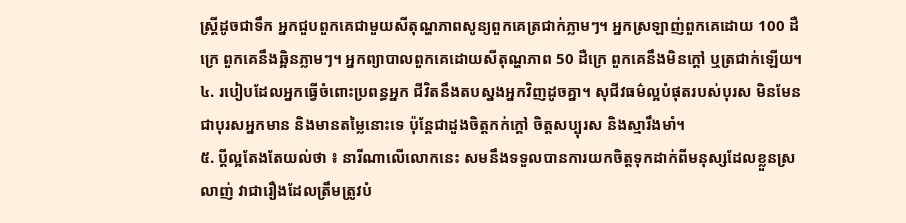ស្ត្រីដូចជាទឹក អ្នកជួបពួកគេជាមួយសីតុណ្ហភាពសូន្យពួកគេត្រជាក់ភ្លាមៗ។ អ្នកស្រឡាញ់ពួកគេដោយ 100 ដឺក្រេ ពួកគេនឹងឆ្អិនភ្លាមៗ។ អ្នកព្យាបាលពួកគេដោយសីតុណ្ហភាព 50 ដឺក្រេ ពួកគេនឹងមិនក្តៅ ឬត្រជាក់ឡើយ។
៤. របៀបដែលអ្នកធ្វើចំពោះប្រពន្ធអ្នក ជីវិតនឹងតបស្នងអ្នកវិញដូចគ្នា។ សុជីវធម៌ល្អបំផុតរបស់បុរស មិនមែនជាបុរសអ្នកមាន និងមានតម្លៃនោះទេ ប៉ុន្តែជាដួងចិត្តកក់ក្តៅ ចិត្តសប្បុរស និងស្មារឹងមាំ។
៥. ប្តីល្អតែងតែយល់ថា ៖ នារីណាលើលោកនេះ សមនឹងទទួលបានការយកចិត្តទុកដាក់ពីមនុស្សដែលខ្លួនស្រលាញ់ វាជារឿងដែលត្រឹមត្រូវបំ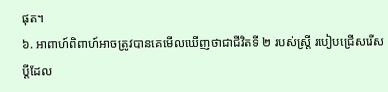ផុត។
៦. អាពាហ៍ពិពាហ៍អាចត្រូវបានគេមើលឃើញថាជាជីវិតទី ២ របស់ស្ត្រី របៀបជ្រើសរើសប្តីដែល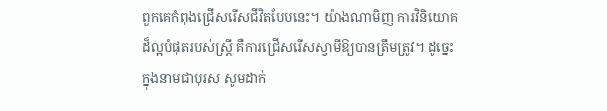ពួកគេកំពុងជ្រើសរើសជីវិតបែបនេះ។ យ៉ាងណាមិញ ការវិនិយោគដ៏ល្អបំផុតរបស់ស្ត្រី គឺការជ្រើសរើសស្វាមីឱ្យបានត្រឹមត្រូវ។ ដូច្នេះក្នុងនាមជាបុរស សូមដាក់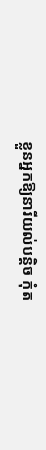ខ្លួនអ្នកឱ្យនារីយល់បន្តិច កុំត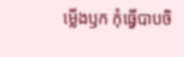ម្លើងឫក កុំធ្វើបាបចិ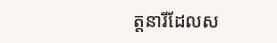ត្តនារីដែលស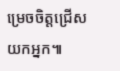ម្រេចចិត្តជ្រើសយកអ្នក៕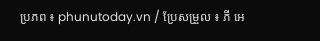ប្រភព ៖ phunutoday.vn / ប្រែសម្រួល ៖ ភី អេ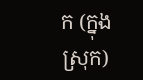ក (ក្នុងស្រុក)